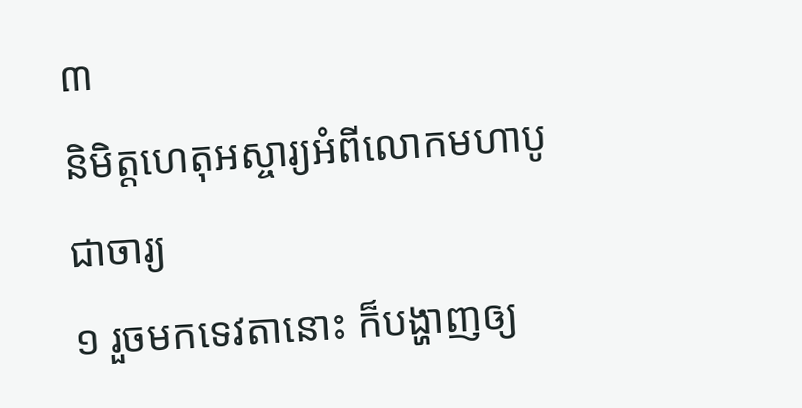៣
និមិត្តហេតុអស្ចារ្យអំពីលោកមហាបូជាចារ្យ
១ រួចមកទេវតានោះ ក៏បង្ហាញឲ្យ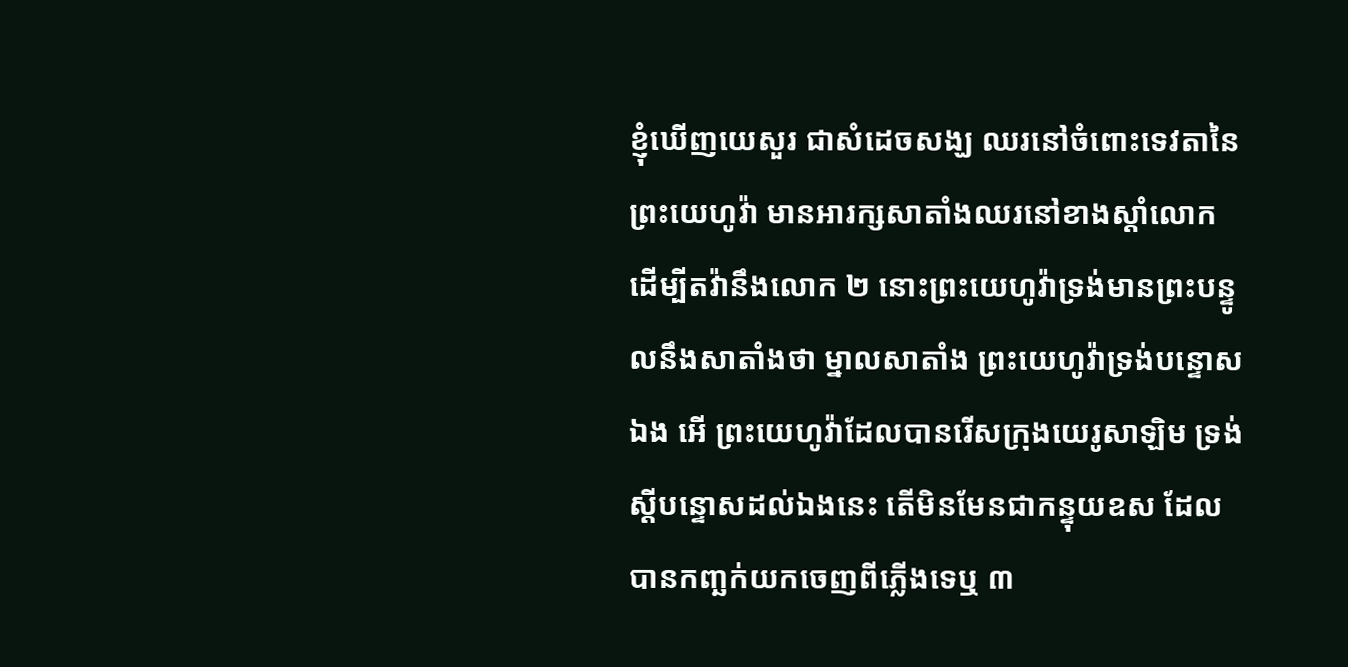ខ្ញុំឃើញយេសួរ ជាសំដេចសង្ឃ ឈរនៅចំពោះទេវតានៃព្រះយេហូវ៉ា មានអារក្សសាតាំងឈរនៅខាងស្តាំលោក ដើម្បីតវ៉ានឹងលោក ២ នោះព្រះយេហូវ៉ាទ្រង់មានព្រះបន្ទូលនឹងសាតាំងថា ម្នាលសាតាំង ព្រះយេហូវ៉ាទ្រង់បន្ទោសឯង អើ ព្រះយេហូវ៉ាដែលបានរើសក្រុងយេរូសាឡិម ទ្រង់ស្តីបន្ទោសដល់ឯងនេះ តើមិនមែនជាកន្ទុយឧស ដែលបានកញ្ឆក់យកចេញពីភ្លើងទេឬ ៣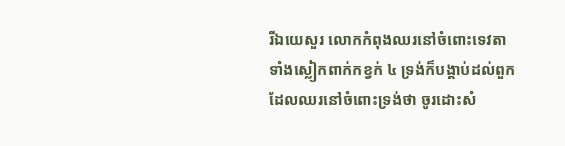រីឯយេសួរ លោកកំពុងឈរនៅចំពោះទេវតាទាំងស្លៀកពាក់កខ្វក់ ៤ ទ្រង់ក៏បង្គាប់ដល់ពួកដែលឈរនៅចំពោះទ្រង់ថា ចូរដោះសំ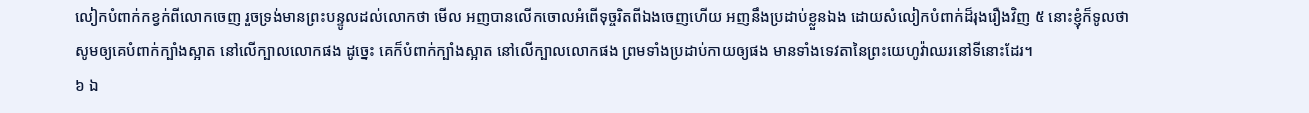លៀកបំពាក់កខ្វក់ពីលោកចេញ រួចទ្រង់មានព្រះបន្ទូលដល់លោកថា មើល អញបានលើកចោលអំពើទុច្ចរិតពីឯងចេញហើយ អញនឹងប្រដាប់ខ្លួនឯង ដោយសំលៀកបំពាក់ដ៏រុងរឿងវិញ ៥ នោះខ្ញុំក៏ទូលថា សូមឲ្យគេបំពាក់ក្បាំងស្អាត នៅលើក្បាលលោកផង ដូច្នេះ គេក៏បំពាក់ក្បាំងស្អាត នៅលើក្បាលលោកផង ព្រមទាំងប្រដាប់កាយឲ្យផង មានទាំងទេវតានៃព្រះយេហូវ៉ាឈរនៅទីនោះដែរ។
៦ ឯ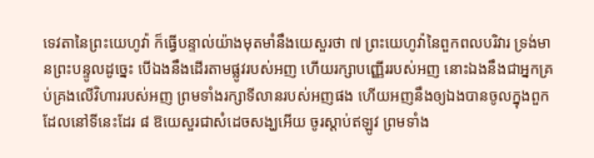ទេវតានៃព្រះយេហូវ៉ា ក៏ធ្វើបន្ទាល់យ៉ាងមុតមាំនឹងយេសួរថា ៧ ព្រះយេហូវ៉ានៃពួកពលបរិវារ ទ្រង់មានព្រះបន្ទូលដូច្នេះ បើឯងនឹងដើរតាមផ្លូវរបស់អញ ហើយរក្សាបញ្ញើររបស់អញ នោះឯងនឹងជាអ្នកគ្រប់គ្រងលើវិហាររបស់អញ ព្រមទាំងរក្សាទីលានរបស់អញផង ហើយអញនឹងឲ្យឯងបានចូលក្នុងពួកដែលនៅទីនេះដែរ ៨ ឱយេសួរជាសំដេចសង្ឃអើយ ចូរស្តាប់ឥឡូវ ព្រមទាំង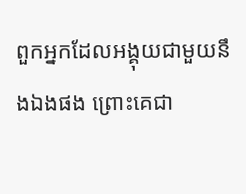ពួកអ្នកដែលអង្គុយជាមួយនឹងឯងផង ព្រោះគេជា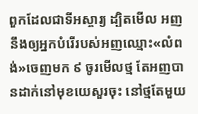ពួកដែលជាទីអស្ចារ្យ ដ្បិតមើល អញនឹងឲ្យអ្នកបំរើរបស់អញឈ្មោះ«លំពង់»ចេញមក ៩ ចូរមើលថ្ម តែអញបានដាក់នៅមុខយេសួរចុះ នៅថ្មតែមួយ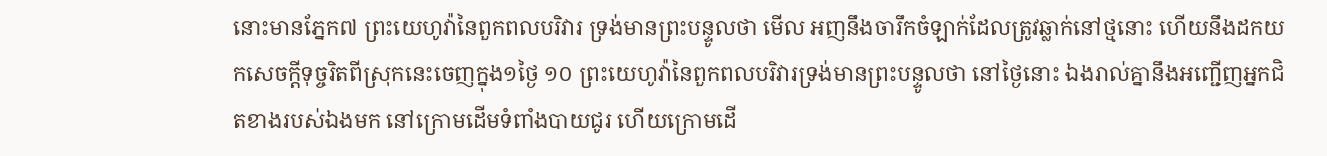នោះមានភ្នែក៧ ព្រះយេហូវ៉ានៃពួកពលបរិវារ ទ្រង់មានព្រះបន្ទូលថា មើល អញនឹងចារឹកចំឡាក់ដែលត្រូវឆ្លាក់នៅថ្មនោះ ហើយនឹងដកយកសេចក្តីទុច្ចរិតពីស្រុកនេះចេញក្នុង១ថ្ងៃ ១០ ព្រះយេហូវ៉ានៃពួកពលបរិវារទ្រង់មានព្រះបន្ទូលថា នៅថ្ងៃនោះ ឯងរាល់គ្នានឹងអញ្ជើញអ្នកជិតខាងរបស់ឯងមក នៅក្រោមដើមទំពាំងបាយជូរ ហើយក្រោមដើ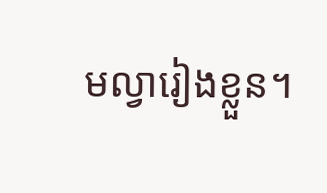មល្វារៀងខ្លួន។